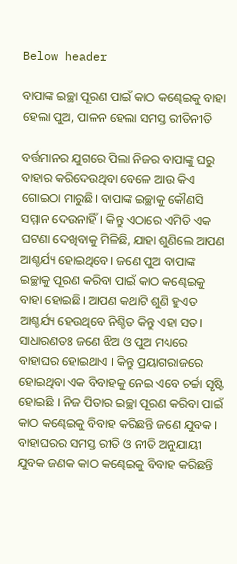Below header

ବାପାଙ୍କ ଇଚ୍ଛା ପୂରଣ ପାଇଁ କାଠ କଣ୍ଢେଇକୁ ବାହା ହେଲା ପୁଅ, ପାଳନ ହେଲା ସମସ୍ତ ରୀତିନୀତି

ବର୍ତ୍ତମାନର ଯୁଗରେ ପିଲା ନିଜର ବାପାଙ୍କୁ ଘରୁ ବାହାର କରିଦେଉଥିବା ବେଳେ ଆଉ କିଏ ଗୋଇଠା ମାରୁଛି। ବାପାଙ୍କ ଇଚ୍ଛାକୁ କୌଣସି ସମ୍ମାନ ଦେଉନାହିଁ। କିନ୍ତୁ ଏଠାରେ ଏମିତି ଏକ ଘଟଣା ଦେଖିବାକୁ ମିଳିଛି, ଯାହା ଶୁଣିଲେ ଆପଣ ଆଶ୍ଚର୍ଯ୍ୟ ହୋଇଥିବେ। ଜଣେ ପୁଅ ବାପାଙ୍କ ଇଚ୍ଛାକୁ ପୂରଣ କରିବା ପାଇଁ କାଠ କଣ୍ଢେଇକୁ ବାହା ହୋଇଛି। ଆପଣ କଥାଟି ଶୁଣି ହୁଏତ ଆଶ୍ଚର୍ଯ୍ୟ ହେଉଥିବେ ନିଶ୍ଚିତ କିନ୍ତୁ ଏହା ସତ। ସାଧାରଣତଃ ଜଣେ ଝିଅ ଓ ପୁଅ ମଧ୍ୟରେ ବାହାଘର ହୋଇଥାଏ । କିନ୍ତୁ ପ୍ରୟାଗରାଜରେ ହୋଇଥିବା ଏକ ବିବାହକୁ ନେଇ ଏବେ ଚର୍ଚ୍ଚା ସୃଷ୍ଟି ହୋଇଛି । ନିଜ ପିତାର ଇଚ୍ଛା ପୂରଣ କରିବା ପାଇଁ କାଠ କଣ୍ଢେଇକୁ ବିବାହ କରିଛନ୍ତି ଜଣେ ଯୁବକ । ବାହାଘରର ସମସ୍ତ ରୀତି ଓ ନୀତି ଅନୁଯାୟୀ ଯୁବକ ଜଣକ କାଠ କଣ୍ଢେଇକୁ ବିବାହ କରିଛନ୍ତି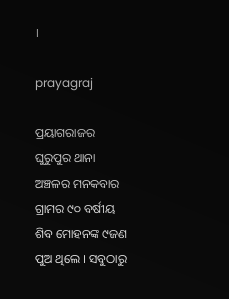।

prayagraj

ପ୍ରୟାଗରାଜର ଘୁରୁପୁର ଥାନା ଅଞ୍ଚଳର ମନକବାର ଗ୍ରାମର ୯୦ ବର୍ଷୀୟ ଶିବ ମୋହନଙ୍କ ୯ଜଣ ପୁଅ ଥିଲେ । ସବୁଠାରୁ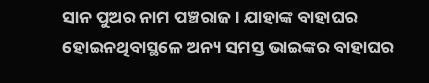ସାନ ପୁଅର ନାମ ପଞ୍ଚରାଜ । ଯାହାଙ୍କ ବାହାଘର ହୋଇନଥିବାସ୍ଥଳେ ଅନ୍ୟ ସମସ୍ତ ଭାଇଙ୍କର ବାହାଘର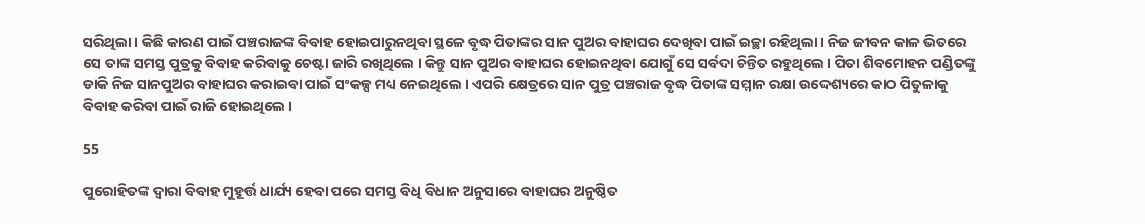ସରିଥିଲା । କିଛି କାରଣ ପାଇଁ ପଞ୍ଚରାଜଙ୍କ ବିବାହ ହୋଇପାରୁନଥିବା ସ୍ଥଳେ ବୃଦ୍ଧ ପିତାଙ୍କର ସାନ ପୁଅର ବାହାଘର ଦେଖିବା ପାଇଁ ଇଚ୍ଛା ରହିଥିଲା । ନିଜ ଜୀବନ କାଳ ଭିତରେ ସେ ତାଙ୍କ ସମସ୍ତ ପୁତ୍ରକୁ ବିବାହ କରିବାକୁ ଚେଷ୍ଟା ଜାରି ରଖିଥିଲେ । କିନ୍ତୁ ସାନ ପୁଅର ବାହାଘର ହୋଇନଥିବା ଯୋଗୁଁ ସେ ସର୍ବଦା ଚିନ୍ତିତ ରହୁଥିଲେ । ପିତା ଶିବମୋହନ ପଣ୍ଡିତଙ୍କୁ ଡାକି ନିଜ ସାନପୁଅର ବାହାଘର କରାଇବା ପାଇଁ ସଂକଳ୍ପ ମଧ୍ୟ ନେଇଥିଲେ । ଏପରି କ୍ଷେତ୍ରରେ ସାନ ପୁତ୍ର ପଞ୍ଚରାଜ ବୃଦ୍ଧ ପିତାଙ୍କ ସମ୍ମାନ ରକ୍ଷା ଉଦ୍ଦେଶ୍ୟରେ କାଠ ପିତୁଳାକୁ ବିବାହ କରିବା ପାଇଁ ରାଜି ହୋଇଥିଲେ ।

55

ପୁରୋହିତଙ୍କ ଦ୍ବାରା ବିବାହ ମୁହୂର୍ତ୍ତ ଧାର୍ଯ୍ୟ ହେବା ପରେ ସମସ୍ତ ବିଧି ବିଧାନ ଅନୁସାରେ ବାହାଘର ଅନୁଷ୍ଠିତ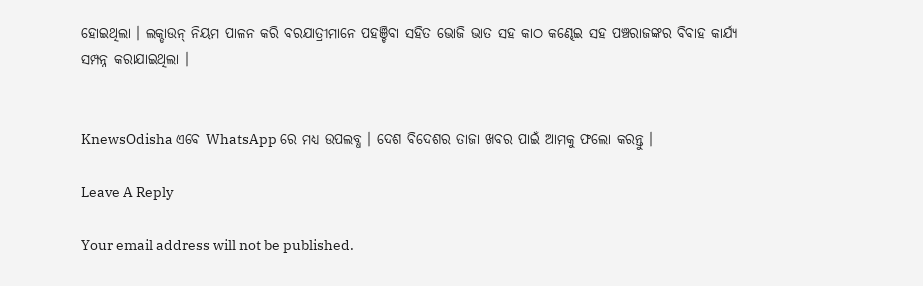ହୋଇଥିଲା । ଲକ୍ଡାଉନ୍ ନିୟମ ପାଳନ କରି ବରଯାତ୍ରୀମାନେ ପହଞ୍ଚିବା ସହିତ ଭୋଜି ଭାତ ସହ କାଠ କଣ୍ଢେଇ ସହ ପଞ୍ଚରାଜଙ୍କର ବିବାହ କାର୍ଯ୍ୟ ସମ୍ପନ୍ନ କରାଯାଇଥିଲା ।


KnewsOdisha ଏବେ WhatsApp ରେ ମଧ୍ୟ ଉପଲବ୍ଧ । ଦେଶ ବିଦେଶର ତାଜା ଖବର ପାଇଁ ଆମକୁ ଫଲୋ କରନ୍ତୁ ।

Leave A Reply

Your email address will not be published.